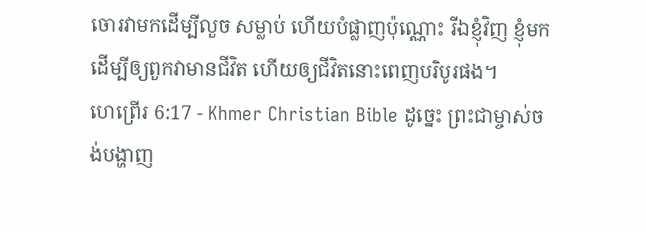ចោរវាមកដើម្បីលួច សម្លាប់ ហើយបំផ្លាញប៉ុណ្ណោះ រីឯខ្ញុំវិញ ខ្ញុំមកដើម្បីឲ្យពួកវាមានជីវិត ហើយឲ្យជីវិតនោះពេញបរិបូរផង។
ហេព្រើរ 6:17 - Khmer Christian Bible ដូច្នេះ ព្រះជាម្ចាស់ចង់បង្ហាញ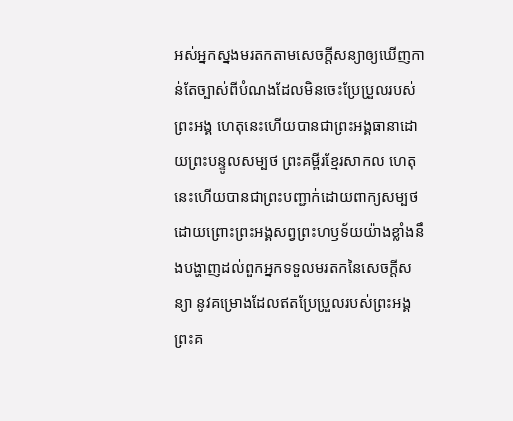អស់អ្នកស្នងមរតកតាមសេចក្ដីសន្យាឲ្យឃើញកាន់តែច្បាស់ពីបំណងដែលមិនចេះប្រែប្រួលរបស់ព្រះអង្គ ហេតុនេះហើយបានជាព្រះអង្គធានាដោយព្រះបន្ទូលសម្បថ ព្រះគម្ពីរខ្មែរសាកល ហេតុនេះហើយបានជាព្រះបញ្ជាក់ដោយពាក្យសម្បថ ដោយព្រោះព្រះអង្គសព្វព្រះហឫទ័យយ៉ាងខ្លាំងនឹងបង្ហាញដល់ពួកអ្នកទទួលមរតកនៃសេចក្ដីសន្យា នូវគម្រោងដែលឥតប្រែប្រួលរបស់ព្រះអង្គ ព្រះគ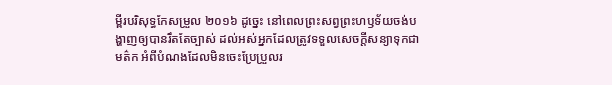ម្ពីរបរិសុទ្ធកែសម្រួល ២០១៦ ដូច្នេះ នៅពេលព្រះសព្វព្រះហឫទ័យចង់បង្ហាញឲ្យបានរឹតតែច្បាស់ ដល់អស់អ្នកដែលត្រូវទទួលសេចក្ដីសន្យាទុកជាមត៌ក អំពីបំណងដែលមិនចេះប្រែប្រួលរ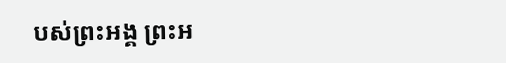បស់ព្រះអង្គ ព្រះអ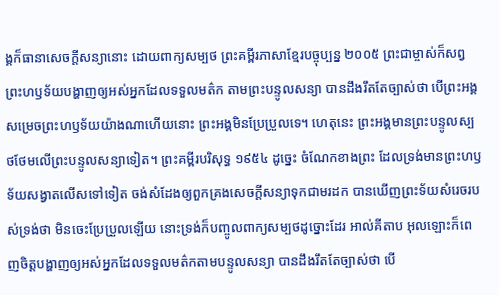ង្គក៏ធានាសេចក្ដីសន្យានោះ ដោយពាក្យសម្បថ ព្រះគម្ពីរភាសាខ្មែរបច្ចុប្បន្ន ២០០៥ ព្រះជាម្ចាស់ក៏សព្វព្រះហឫទ័យបង្ហាញឲ្យអស់អ្នកដែលទទួលមត៌ក តាមព្រះបន្ទូលសន្យា បានដឹងរឹតតែច្បាស់ថា បើព្រះអង្គសម្រេចព្រះហឫទ័យយ៉ាងណាហើយនោះ ព្រះអង្គមិនប្រែប្រួលទេ។ ហេតុនេះ ព្រះអង្គមានព្រះបន្ទូលស្បថថែមលើព្រះបន្ទូលសន្យាទៀត។ ព្រះគម្ពីរបរិសុទ្ធ ១៩៥៤ ដូច្នេះ ចំណែកខាងព្រះ ដែលទ្រង់មានព្រះហឫទ័យសង្វាតលើសទៅទៀត ចង់សំដែងឲ្យពួកគ្រងសេចក្ដីសន្យាទុកជាមរដក បានឃើញព្រះទ័យសំរេចរបស់ទ្រង់ថា មិនចេះប្រែប្រួលឡើយ នោះទ្រង់ក៏បញ្ចូលពាក្យសម្បថដូច្នោះដែរ អាល់គីតាប អុលឡោះក៏ពេញចិត្តបង្ហាញឲ្យអស់អ្នកដែលទទួលមត៌កតាមបន្ទូលសន្យា បានដឹងរឹតតែច្បាស់ថា បើ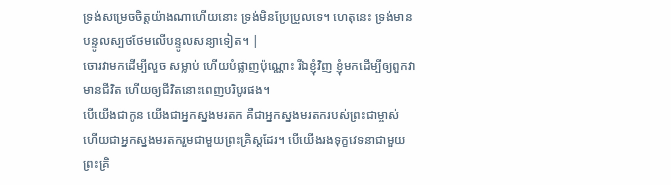ទ្រង់សម្រេចចិត្តយ៉ាងណាហើយនោះ ទ្រង់មិនប្រែប្រួលទេ។ ហេតុនេះ ទ្រង់មានបន្ទូលស្បថថែមលើបន្ទូលសន្យាទៀត។ |
ចោរវាមកដើម្បីលួច សម្លាប់ ហើយបំផ្លាញប៉ុណ្ណោះ រីឯខ្ញុំវិញ ខ្ញុំមកដើម្បីឲ្យពួកវាមានជីវិត ហើយឲ្យជីវិតនោះពេញបរិបូរផង។
បើយើងជាកូន យើងជាអ្នកស្នងមរតក គឺជាអ្នកស្នងមរតករបស់ព្រះជាម្ចាស់ ហើយជាអ្នកស្នងមរតករួមជាមួយព្រះគ្រិស្ដដែរ។ បើយើងរងទុក្ខវេទនាជាមួយព្រះគ្រិ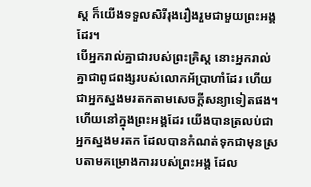ស្ដ ក៏យើងទទួលសិរីរុងរឿងរួមជាមួយព្រះអង្គដែរ។
បើអ្នករាល់គ្នាជារបស់ព្រះគ្រិស្ដ នោះអ្នករាល់គ្នាជាពូជពង្សរបស់លោកអ័ប្រាហាំដែរ ហើយជាអ្នកស្នងមរតកតាមសេចក្ដីសន្យាទៀតផង។
ហើយនៅក្នុងព្រះអង្គដែរ យើងបានត្រលប់ជាអ្នកស្នងមរតក ដែលបានកំណត់ទុកជាមុនស្របតាមគម្រោងការរបស់ព្រះអង្គ ដែល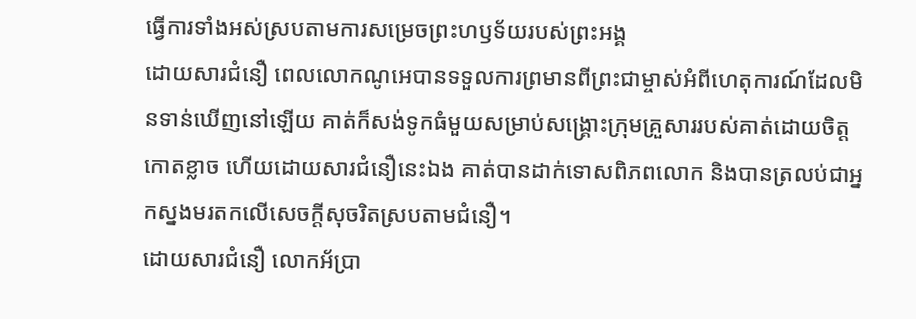ធ្វើការទាំងអស់ស្របតាមការសម្រេចព្រះហឫទ័យរបស់ព្រះអង្គ
ដោយសារជំនឿ ពេលលោកណូអេបានទទួលការព្រមានពីព្រះជាម្ចាស់អំពីហេតុការណ៍ដែលមិនទាន់ឃើញនៅឡើយ គាត់ក៏សង់ទូកធំមួយសម្រាប់សង្គ្រោះក្រុមគ្រួសាររបស់គាត់ដោយចិត្ដកោតខ្លាច ហើយដោយសារជំនឿនេះឯង គាត់បានដាក់ទោសពិភពលោក និងបានត្រលប់ជាអ្នកស្នងមរតកលើសេចក្ដីសុចរិតស្របតាមជំនឿ។
ដោយសារជំនឿ លោកអ័ប្រា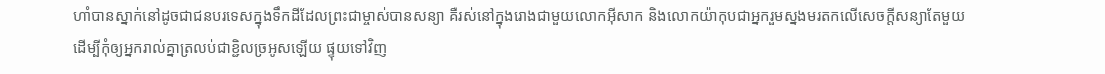ហាំបានស្នាក់នៅដូចជាជនបរទេសក្នុងទឹកដីដែលព្រះជាម្ចាស់បានសន្យា គឺរស់នៅក្នុងរោងជាមួយលោកអ៊ីសាក និងលោកយ៉ាកុបជាអ្នករួមស្នងមរតកលើសេចក្ដីសន្យាតែមួយ
ដើម្បីកុំឲ្យអ្នករាល់គ្នាត្រលប់ជាខ្ជិលច្រអូសឡើយ ផ្ទុយទៅវិញ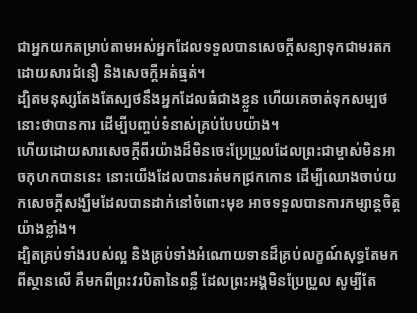ជាអ្នកយកតម្រាប់តាមអស់អ្នកដែលទទួលបានសេចក្ដីសន្យាទុកជាមរតកដោយសារជំនឿ និងសេចក្តីអត់ធ្មត់។
ដ្បិតមនុស្សតែងតែស្បថនឹងអ្នកដែលធំជាងខ្លួន ហើយគេចាត់ទុកសម្បថនោះថាបានការ ដើម្បីបញ្ចប់ទំនាស់គ្រប់បែបយ៉ាង។
ហើយដោយសារសេចក្ដីពីរយ៉ាងដ៏មិនចេះប្រែប្រួលដែលព្រះជាម្ចាស់មិនអាចកុហកបាននេះ នោះយើងដែលបានរត់មកជ្រកកោន ដើម្បីឈោងចាប់យកសេចក្ដីសង្ឃឹមដែលបានដាក់នៅចំពោះមុខ អាចទទួលបានការកម្សាន្តចិត្តយ៉ាងខ្លាំង។
ដ្បិតគ្រប់ទាំងរបស់ល្អ និងគ្រប់ទាំងអំណោយទានដ៏គ្រប់លក្ខណ៍សុទ្ធតែមកពីស្ថានលើ គឺមកពីព្រះវរបិតានៃពន្លឺ ដែលព្រះអង្គមិនប្រែប្រួល សូម្បីតែ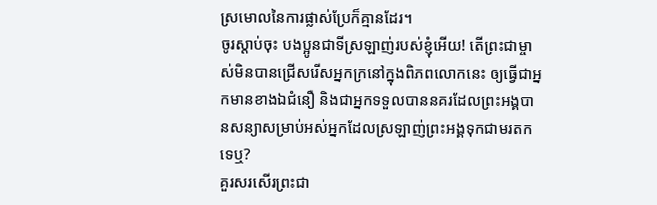ស្រមោលនៃការផ្លាស់ប្រែក៏គ្មានដែរ។
ចូរស្ដាប់ចុះ បងប្អូនជាទីស្រឡាញ់របស់ខ្ញុំអើយ! តើព្រះជាម្ចាស់មិនបានជ្រើសរើសអ្នកក្រនៅក្នុងពិភពលោកនេះ ឲ្យធ្វើជាអ្នកមានខាងឯជំនឿ និងជាអ្នកទទួលបាននគរដែលព្រះអង្គបានសន្យាសម្រាប់អស់អ្នកដែលស្រឡាញ់ព្រះអង្គទុកជាមរតកទេឬ?
គួរសរសើរព្រះជា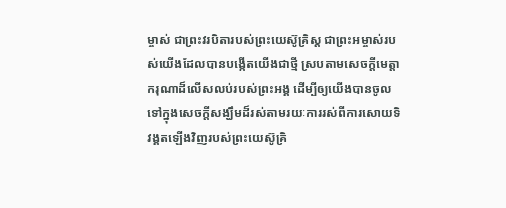ម្ចាស់ ជាព្រះវរបិតារបស់ព្រះយេស៊ូគ្រិស្ដ ជាព្រះអម្ចាស់របស់យើងដែលបានបង្កើតយើងជាថ្មី ស្របតាមសេចក្ដីមេត្តាករុណាដ៏លើសលប់របស់ព្រះអង្គ ដើម្បីឲ្យយើងបានចូលទៅក្នុងសេចក្ដីសង្ឃឹមដ៏រស់តាមរយៈការរស់ពីការសោយទិវង្គតឡើងវិញរបស់ព្រះយេស៊ូគ្រិ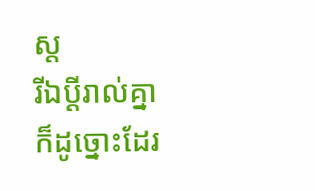ស្ដ
រីឯប្ដីរាល់គ្នាក៏ដូច្នោះដែរ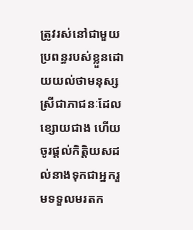ត្រូវរស់នៅជាមួយប្រពន្ធរបស់ខ្លួនដោយយល់ថាមនុស្សស្រីជាភាជនៈដែលខ្សោយជាង ហើយចូរផ្ដល់កិត្ដិយសដល់នាងទុកជាអ្នករួមទទួលមរតក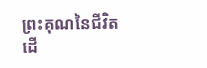ព្រះគុណនៃជីវិត ដើ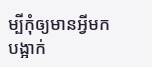ម្បីកុំឲ្យមានអ្វីមកបង្អាក់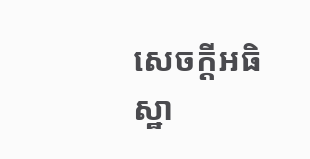សេចក្ដីអធិស្ឋា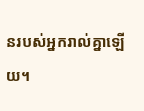នរបស់អ្នករាល់គ្នាឡើយ។